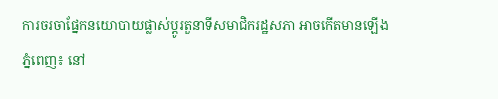ការចរចាផ្នែកនយោបាយផ្លាស់ប្តូរតួនាទីសមាជិករដ្ឋសភា អាចកើតមានឡើង
ភ្នំពេញ៖ នៅ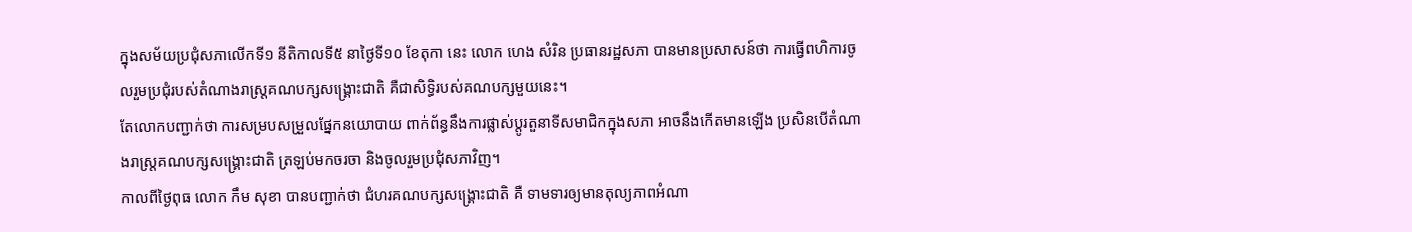ក្នុងសម័យប្រជុំសភាលើកទី១ នីតិកាលទី៥ នាថ្ងៃទី១០ ខែតុកា នេះ លោក ហេង សំរិន ប្រធានរដ្ឋសភា បានមានប្រសាសន៍ថា ការធ្វើពហិការចូលរួមប្រជុំរបស់តំណាងរាស្ត្រគណបក្សសង្គ្រោះជាតិ គឺជាសិទ្ធិរបស់គណបក្សមួយនេះ។
តែលោកបញ្ជាក់ថា ការសម្របសម្រួលផ្នែកនយោបាយ ពាក់ព័ន្ធនឹងការផ្លាស់ប្តូរតួនាទីសមាជិកក្នុងសភា អាចនឹងកើតមានឡើង ប្រសិនបើតំណាងរាស្ត្រគណបក្សសង្គ្រោះជាតិ ត្រឡប់មកចរចា និងចូលរួមប្រជុំសភាវិញ។
កាលពីថ្ងៃពុធ លោក កឹម សុខា បានបញ្ជាក់ថា ជំហរគណបក្សសង្គ្រោះជាតិ គឺ ទាមទារឲ្យមានតុល្យភាពអំណា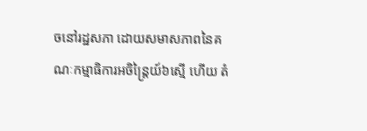ចនៅរដ្ឋសភា ដោយសមាសភាពនៃគណៈកម្មាធិការអចិន្ត្រៃយ៍៦ស្មើ ហើយ តំ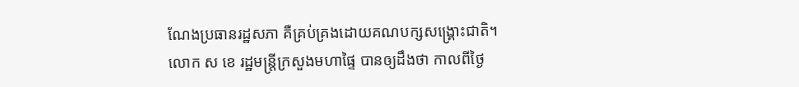ណែងប្រធានរដ្ឋសភា គឺគ្រប់គ្រងដោយគណបក្សសង្គ្រោះជាតិ។
លោក ស ខេ រដ្ឋមន្ត្រីក្រសួងមហាផ្ទៃ បានឲ្យដឹងថា កាលពីថ្ងៃ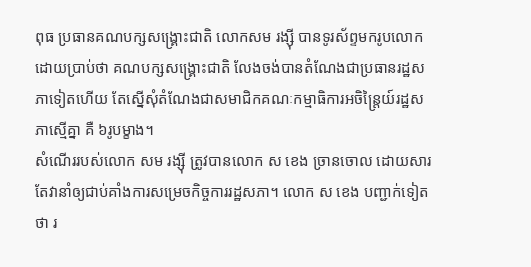ពុធ ប្រធានគណបក្សសង្គ្រោះជាតិ លោកសម រង្ស៊ី បានទូរស័ព្ទមករូបលោក ដោយប្រាប់ថា គណបក្សសង្គ្រោះជាតិ លែងចង់បានតំណែងជាប្រធានរដ្ឋសភាទៀតហើយ តែស្នើសុំតំណែងជាសមាជិកគណៈកម្មាធិការអចិន្ត្រៃយ៍រដ្ឋសភាស្មើគ្នា គឺ ៦រូបម្ខាង។
សំណើររបស់លោក សម រង្ស៊ី ត្រូវបានលោក ស ខេង ច្រានចោល ដោយសារតែវានាំឲ្យជាប់គាំងការសម្រេចកិច្ចការរដ្ឋសភា។ លោក ស ខេង បញ្ជាក់ទៀតថា រ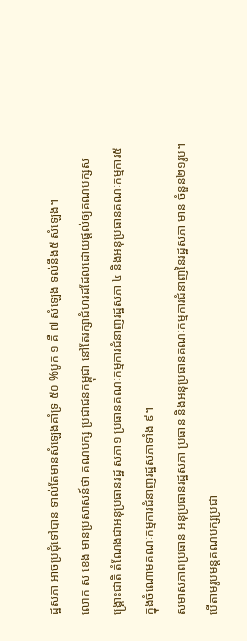ដ្ឋសភា អាចប្រជុំទៅបាន ទាល់តែមានសំឡេងគាំទ្រ ៥០ %បូក ១ គឺ ៧ សំឡេង ទល់នឹង៥ សំឡេង។
លោក ស ខេង មានប្រសាសន៍ថា គណបក្ស ប្រជាជនកម្ពុជា នៅតែរក្សាជំហរដដែលដោយផ្តល់ឲ្យគណបក្សសង្គ្រោះជាតិ តំណែងជាអនុប្រធានរដ្ឋ សភា១ ប្រធានគណៈកម្មការជំនាញរដ្ឋសភា ៤ និងអនុប្រធានគណៈកម្មការ៥ ក្នុងចំណោមគណៈកម្មការជំនាញរដ្ឋសភាទាំង ៩។
សមាសភាពប្រធាន អនុប្រធានរដ្ឋសភា ប្រធាន និងអនុប្រធានគណៈកម្មការជំនាញនៃរដ្ឋសភា មាន ចំនួន២១រូប។ បើតាមរូបមន្តគណបក្សប្រជា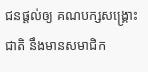ជនផ្តល់ឲ្យ គណបក្សសង្គ្រោះជាតិ នឹងមានសមាជិក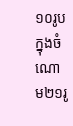១០រូប ក្នុងចំណោម២១រូ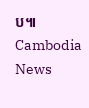ប៕ Cambodia News